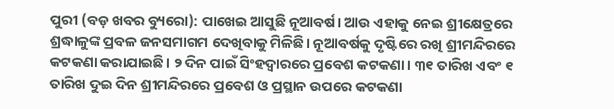ପୁରୀ (ବଡ଼ ଖବର ବ୍ୟୁରୋ): ପାଖେଇ ଆସୁଛି ନୂଆବର୍ଷ। ଆଉ ଏହାକୁ ନେଇ ଶ୍ରୀକ୍ଷେତ୍ରରେ ଶ୍ରଦ୍ଧାଳୁଙ୍କ ପ୍ରବଳ ଜନସମାଗମ ଦେଖିବାକୁ ମିଳିଛି। ନୂଆବର୍ଷକୁ ଦୃଷ୍ଟିରେ ରଖି ଶ୍ରୀମନ୍ଦିରରେ କଟକଣା କରାଯାଇଛି। ୨ ଦିନ ପାଇଁ ସିଂହଦ୍ୱାରରେ ପ୍ରବେଶ କଟକଣା। ୩୧ ତାରିଖ ଏବଂ ୧ ତାରିଖ ଦୁଇ ଦିନ ଶ୍ରୀମନ୍ଦିରରେ ପ୍ରବେଶ ଓ ପ୍ରସ୍ଥାନ ଉପରେ କଟକଣା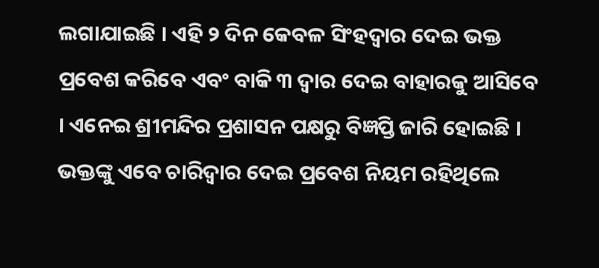ଲଗାଯାଇଛି । ଏହି ୨ ଦିନ କେବଳ ସିଂହଦ୍ବାର ଦେଇ ଭକ୍ତ ପ୍ରବେଶ କରିବେ ଏବଂ ବାକି ୩ ଦ୍ବାର ଦେଇ ବାହାରକୁ ଆସିବେ । ଏନେଇ ଶ୍ରୀମନ୍ଦିର ପ୍ରଶାସନ ପକ୍ଷରୁ ବିଜ୍ଞପ୍ତି ଜାରି ହୋଇଛି । ଭକ୍ତଙ୍କୁ ଏବେ ଚାରିଦ୍ୱାର ଦେଇ ପ୍ରବେଶ ନିୟମ ରହିଥିଲେ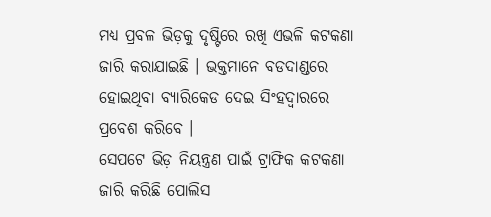ମଧ୍ୟ ପ୍ରବଳ ଭିଡ଼କୁ ଦୃଷ୍ଟିରେ ରଖି ଏଭଳି କଟକଣା ଜାରି କରାଯାଇଛି । ଭକ୍ତମାନେ ବଡଦାଣ୍ଡରେ ହୋଇଥିବା ବ୍ୟାରିକେଡ ଦେଇ ସିଂହଦ୍ବାରରେ ପ୍ରବେଶ କରିବେ ।
ସେପଟେ ଭିଡ଼ ନିୟନ୍ତ୍ରଣ ପାଇଁ ଟ୍ରାଫିକ କଟକଣା ଜାରି କରିଛି ପୋଲିସ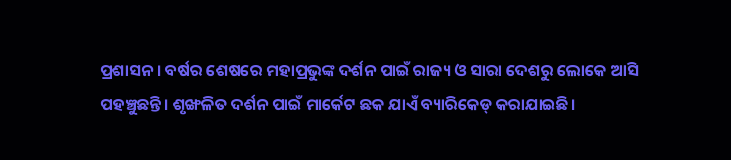ପ୍ରଶାସନ । ବର୍ଷର ଶେଷରେ ମହାପ୍ରଭୁଙ୍କ ଦର୍ଶନ ପାଇଁ ରାଜ୍ୟ ଓ ସାରା ଦେଶରୁ ଲୋକେ ଆସି ପହଞ୍ଚୁଛନ୍ତି। ଶୃଙ୍ଖଳିତ ଦର୍ଶନ ପାଇଁ ମାର୍କେଟ ଛକ ଯାଏଁ ବ୍ୟାରିକେଡ୍ କରାଯାଇଛି।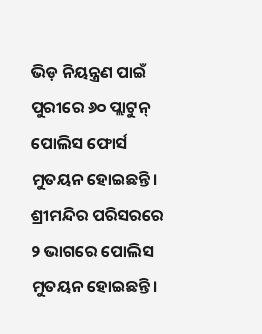ଭିଡ଼ ନିୟନ୍ତ୍ରଣ ପାଇଁ ପୁରୀରେ ୬୦ ପ୍ଲାଟୁନ୍ ପୋଲିସ ଫୋର୍ସ ମୁତୟନ ହୋଇଛନ୍ତି। ଶ୍ରୀମନ୍ଦିର ପରିସରରେ ୨ ଭାଗରେ ପୋଲିସ ମୁତୟନ ହୋଇଛନ୍ତି।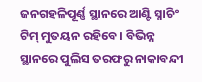ଜନଗହଳିପୂର୍ଣ୍ଣ ସ୍ଥାନରେ ଆଣ୍ଟି ସ୍ନାଚିଂ ଟିମ୍ ମୁତୟନ ରହିବେ। ବିଭିନ୍ନ ସ୍ଥାନରେ ପୁଲିସ ତରଫରୁ ନାକାବନ୍ଦୀ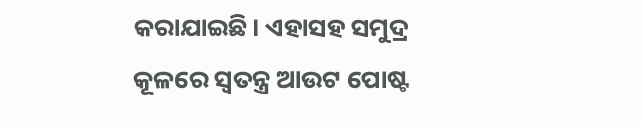କରାଯାଇଛି। ଏହାସହ ସମୁଦ୍ର କୂଳରେ ସ୍ୱତନ୍ତ୍ର ଆଉଟ ପୋଷ୍ଟ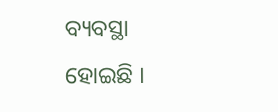ବ୍ୟବସ୍ଥା ହୋଇଛି ।